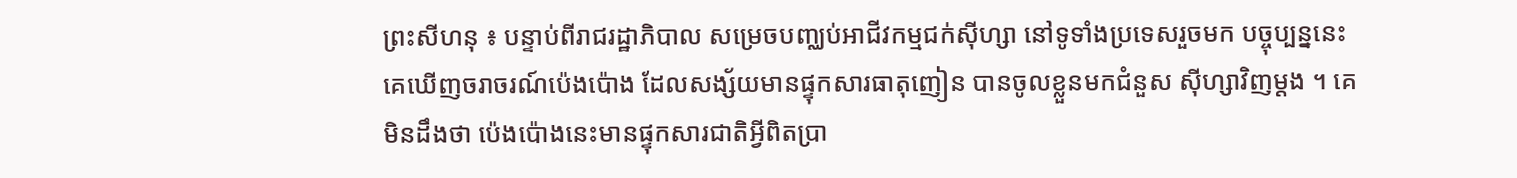ព្រះសីហនុ ៖ បន្ទាប់ពីរាជរដ្ឋាភិបាល សម្រេចបញ្ឈប់អាជីវកម្មជក់ស៊ីហ្សា នៅទូទាំងប្រទេសរួចមក បច្ចុប្បន្ននេះ គេឃើញចរាចរណ៍ប៉េងប៉ោង ដែលសង្ស័យមានផ្ទុកសារធាតុញៀន បានចូលខ្លួនមកជំនួស ស៊ីហ្សាវិញម្តង ។ គេមិនដឹងថា ប៉េងប៉ោងនេះមានផ្ទុកសារជាតិអ្វីពិតប្រា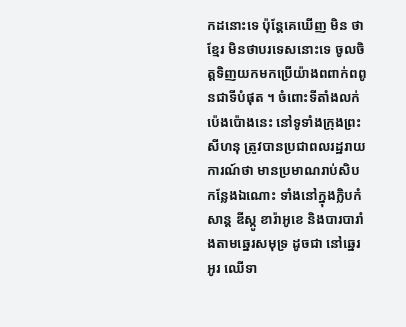កដនោះទេ ប៉ុន្តែគេឃើញ មិន ថាខ្មែរ មិនថាបរទេសនោះទេ ចូលចិត្តទិញយកមកប្រើយ៉ាងពពាក់ពពូនជាទីបំផុត ។ ចំពោះទីតាំងលក់ ប៉េងប៉ោងនេះ នៅទូទាំងក្រុងព្រះសីហនុ ត្រូវបានប្រជាពលរដ្ឋរាយការណ៍ថា មានប្រមាណរាប់សិប កន្លែងឯណោះ ទាំងនៅក្នុងក្លិបកំសាន្ត ឌីស្កូ ខារ៉ាអូខេ និងបារបារាំងតាមឆ្នេរសមុទ្រ ដូចជា នៅឆ្នេរអូរ ឈើទា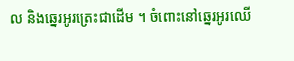ល និងឆ្នេរអូរត្រេះជាដើម ។ ចំពោះនៅឆ្នេរអូរឈើ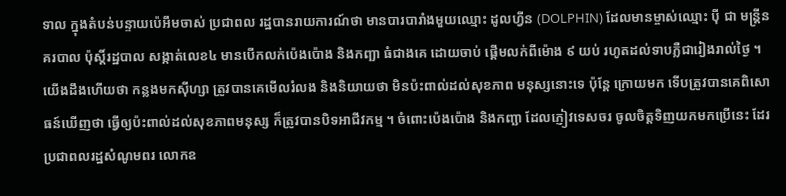ទាល ក្នុងតំបន់បន្ទាយប៉េអឹមចាស់ ប្រជាពល រដ្ឋបានរាយការណ៍ថា មានបារបារាំងមួយឈ្មោះ ដូលហ្វីន (DOLPHIN) ដែលមានម្ចាស់ឈ្មោះ ប៉ី ជា មន្រ្តីនគរបាល ប៉ុស្តិ៍រដ្ឋបាល សង្កាត់លេខ៤ មានបើកលក់ប៉េងប៉ោង និងកញ្ឆា ធំជាងគេ ដោយចាប់ ផ្តើមលក់ពីម៉ោង ៩ យប់ រហូតដល់ទាបភ្លឺជារៀងរាល់ថ្ងៃ ។
យើងដឹងហើយថា កន្លងមកស៊ីហ្សា ត្រូវបានគេមើលរំលង និងនិយាយថា មិនប៉ះពាល់ដល់សុខភាព មនុស្សនោះទេ ប៉ុន្តែ ក្រោយមក ទើបត្រូវបានគេពិសោធន៍ឃើញថា ធ្វើឲ្យប៉ះពាល់ដល់សុខភាពមនុស្ស ក៏ត្រូវបានបិទអាជីវកម្ម ។ ចំពោះប៉េងប៉ោង និងកញ្ឆា ដែលភ្ញៀវទេសចរ ចូលចិត្តទិញយកមកប្រើនេះ ដែរ ប្រជាពលរដ្ឋសំណូមពរ លោកឧ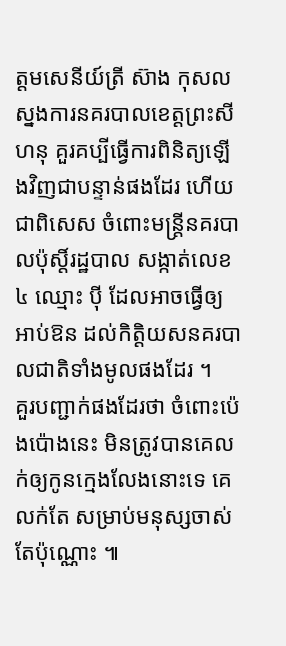ត្តមសេនីយ៍ត្រី ស៊ាង កុសល ស្នងការនគរបាលខេត្តព្រះសីហនុ គួរគប្បីធ្វើការពិនិត្យឡើងវិញជាបន្ទាន់ផងដែរ ហើយជាពិសេស ចំពោះមន្រ្តីនគរបាលប៉ុស្តិ៍រដ្ឋបាល សង្កាត់លេខ៤ ឈ្មោះ ប៉ី ដែលអាចធ្វើឲ្យអាប់ឱន ដល់កិត្តិយសនគរបាលជាតិទាំងមូលផងដែរ ។
គួរបញ្ជាក់ផងដែរថា ចំពោះប៉េងប៉ោងនេះ មិនត្រូវបានគេលក់ឲ្យកូនក្មេងលែងនោះទេ គេលក់តែ សម្រាប់មនុស្សចាស់តែប៉ុណ្ណោះ ៕